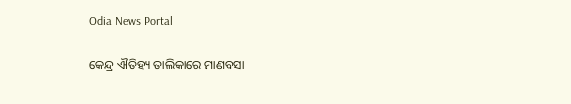Odia News Portal

କେନ୍ଦ୍ର ଐତିହ୍ୟ ତାଲିକାରେ ମାଣବସା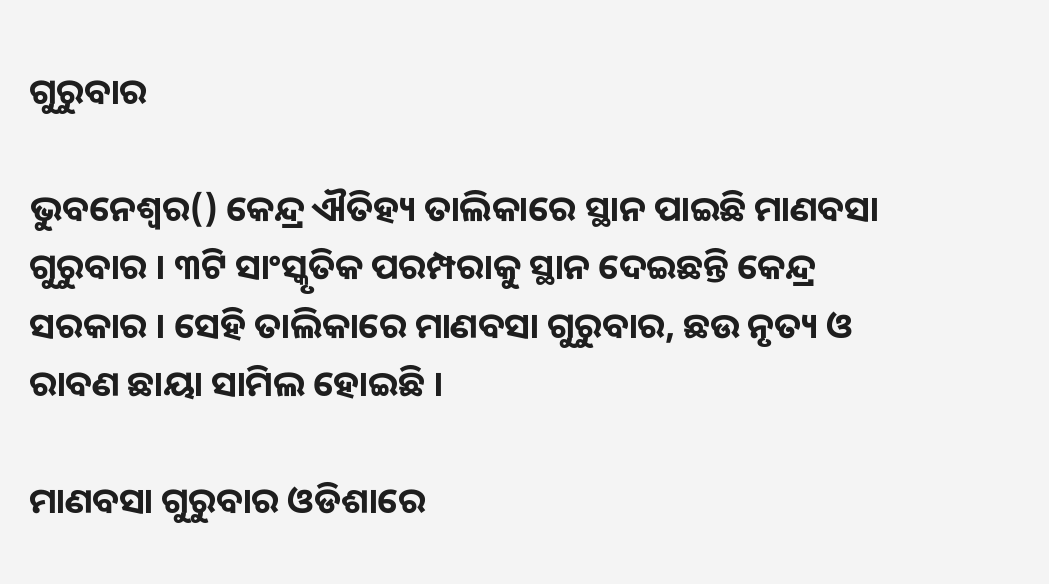ଗୁରୁବାର

ଭୁବନେଶ୍ୱର() କେନ୍ଦ୍ର ଐତିହ୍ୟ ତାଲିକାରେ ସ୍ଥାନ ପାଇଛି ମାଣବସା ଗୁରୁବାର । ୩ଟି ସାଂସ୍କୃତିକ ପରମ୍ପରାକୁ ସ୍ଥାନ ଦେଇଛନ୍ତି କେନ୍ଦ୍ର ସରକାର । ସେହି ତାଲିକାରେ ମାଣବସା ଗୁରୁବାର, ଛଉ ନୃତ୍ୟ ଓ ରାବଣ ଛାୟା ସାମିଲ ହୋଇଛି ।

ମାଣବସା ଗୁରୁବାର ଓଡିଶାରେ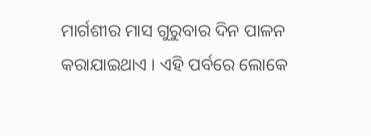ମାର୍ଗଶୀର ମାସ ଗୁରୁବାର ଦିନ ପାଳନ କରାଯାଇଥାଏ । ଏହି ପର୍ବରେ ଲୋକେ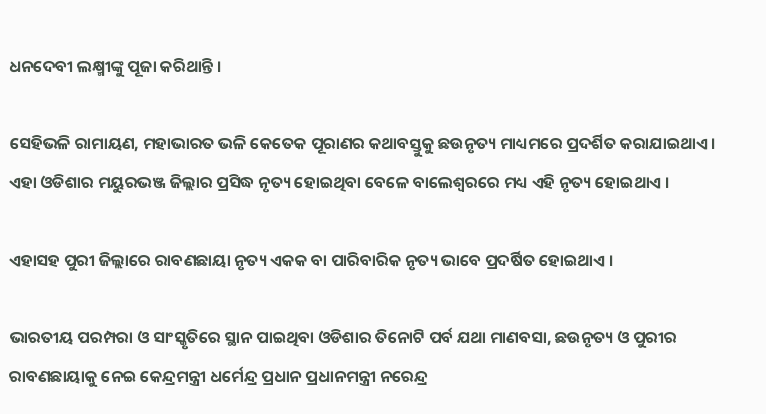ଧନଦେବୀ ଲକ୍ଷ୍ମୀଙ୍କୁ ପୂଜା କରିଥାନ୍ତି ।

ସେହିଭଳି ରାମାୟଣ, ମହାଭାରତ ଭଳି କେତେକ ପୂରାଣର କଥାବସ୍ତୁକୁ ଛଉନୃତ୍ୟ ମାଧ୍ୟମରେ ପ୍ରଦର୍ଶିତ କରାଯାଇଥାଏ । ଏହା ଓଡିଶାର ମୟୁରଭଞ୍ଜ ଜିଲ୍ଲାର ପ୍ରସିଦ୍ଧ ନୃତ୍ୟ ହୋଇଥିବା ବେଳେ ବାଲେଶ୍ବରରେ ମଧ୍ୟ ଏହି ନୃତ୍ୟ ହୋଇଥାଏ ।

ଏହାସହ ପୁରୀ ଜିଲ୍ଲାରେ ରାବଣଛାୟା ନୃତ୍ୟ ଏକକ ବା ପାରିବାରିକ ନୃତ୍ୟ ଭାବେ ପ୍ରଦର୍ଷିତ ହୋଇଥାଏ ।

ଭାରତୀୟ ପରମ୍ପରା ଓ ସାଂସ୍କୃତିରେ ସ୍ଥାନ ପାଇଥିବା ଓଡିଶାର ତିନୋଟି ପର୍ବ ଯଥା ମାଣବସା, ଛଉନୃତ୍ୟ ଓ ପୁରୀର ରାବଣଛାୟାକୁ ନେଇ କେନ୍ଦ୍ରମନ୍ତ୍ରୀ ଧର୍ମେନ୍ଦ୍ର ପ୍ରଧାନ ପ୍ରଧାନମନ୍ତ୍ରୀ ନରେନ୍ଦ୍ର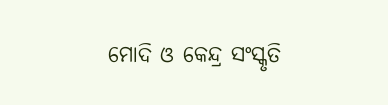ମୋଦି ଓ କେନ୍ଦ୍ର ସଂସ୍କୃତି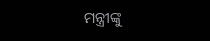ମନ୍ତ୍ରୀଙ୍କୁ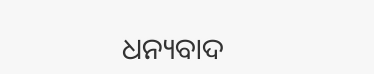ଧନ୍ୟବାଦ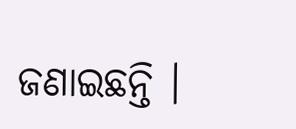ଜଣାଇଛନ୍ତି ।